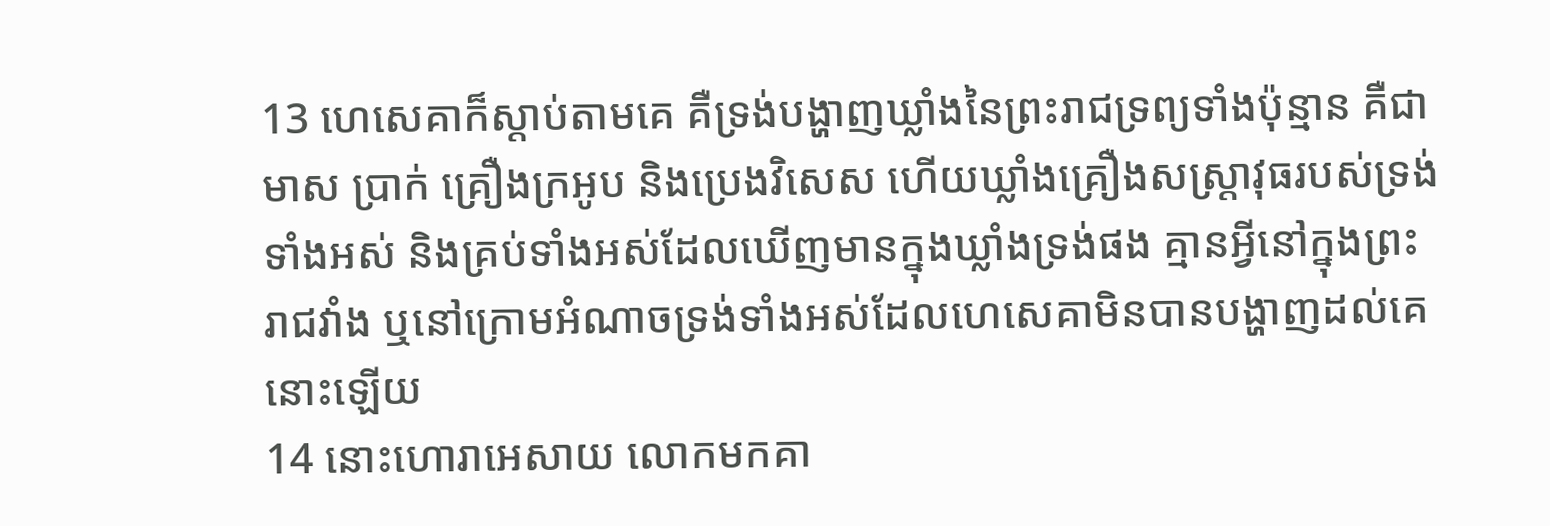13 ហេសេគាក៏ស្តាប់តាមគេ គឺទ្រង់បង្ហាញឃ្លាំងនៃព្រះរាជទ្រព្យទាំងប៉ុន្មាន គឺជាមាស ប្រាក់ គ្រឿងក្រអូប និងប្រេងវិសេស ហើយឃ្លាំងគ្រឿងសស្ត្រាវុធរបស់ទ្រង់ទាំងអស់ និងគ្រប់ទាំងអស់ដែលឃើញមានក្នុងឃ្លាំងទ្រង់ផង គ្មានអ្វីនៅក្នុងព្រះរាជវាំង ឬនៅក្រោមអំណាចទ្រង់ទាំងអស់ដែលហេសេគាមិនបានបង្ហាញដល់គេនោះឡើយ
14 នោះហោរាអេសាយ លោកមកគា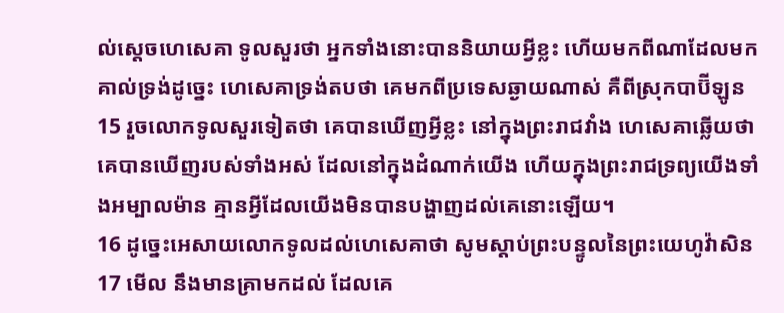ល់ស្តេចហេសេគា ទូលសួរថា អ្នកទាំងនោះបាននិយាយអ្វីខ្លះ ហើយមកពីណាដែលមកគាល់ទ្រង់ដូច្នេះ ហេសេគាទ្រង់តបថា គេមកពីប្រទេសឆ្ងាយណាស់ គឺពីស្រុកបាប៊ីឡូន
15 រួចលោកទូលសួរទៀតថា គេបានឃើញអ្វីខ្លះ នៅក្នុងព្រះរាជវាំង ហេសេគាឆ្លើយថា គេបានឃើញរបស់ទាំងអស់ ដែលនៅក្នុងដំណាក់យើង ហើយក្នុងព្រះរាជទ្រព្យយើងទាំងអម្បាលម៉ាន គ្មានអ្វីដែលយើងមិនបានបង្ហាញដល់គេនោះឡើយ។
16 ដូច្នេះអេសាយលោកទូលដល់ហេសេគាថា សូមស្តាប់ព្រះបន្ទូលនៃព្រះយេហូវ៉ាសិន
17 មើល នឹងមានគ្រាមកដល់ ដែលគេ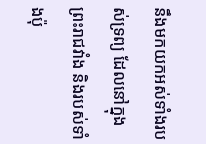នឹងមកយកអស់ទាំងរបស់ទ្រព្យ ដែលនៅក្នុងព្រះរាជវាំង និងរបស់ទាំងប៉ុ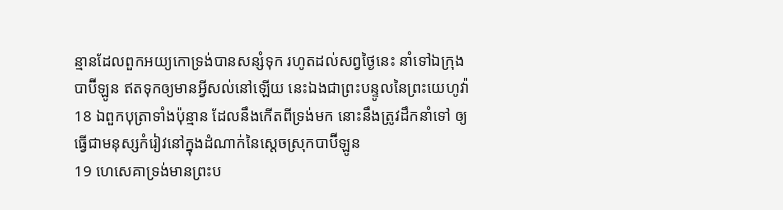ន្មានដែលពួកអយ្យកោទ្រង់បានសន្សំទុក រហូតដល់សព្វថ្ងៃនេះ នាំទៅឯក្រុងបាប៊ីឡូន ឥតទុកឲ្យមានអ្វីសល់នៅឡើយ នេះឯងជាព្រះបន្ទូលនៃព្រះយេហូវ៉ា
18 ឯពួកបុត្រាទាំងប៉ុន្មាន ដែលនឹងកើតពីទ្រង់មក នោះនឹងត្រូវដឹកនាំទៅ ឲ្យធ្វើជាមនុស្សកំរៀវនៅក្នុងដំណាក់នៃស្តេចស្រុកបាប៊ីឡូន
19 ហេសេគាទ្រង់មានព្រះប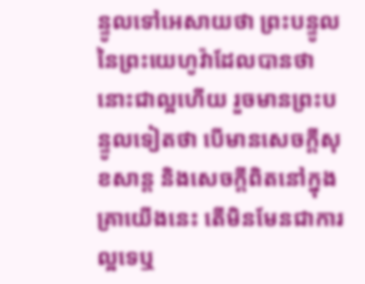ន្ទូលទៅអេសាយថា ព្រះបន្ទូលនៃព្រះយេហូវ៉ាដែលបានថានោះជាល្អហើយ រួចមានព្រះបន្ទូលទៀតថា បើមានសេចក្តីសុខសាន្ត និងសេចក្តីពិតនៅក្នុងគ្រាយើងនេះ តើមិនមែនជាការល្អទេឬ